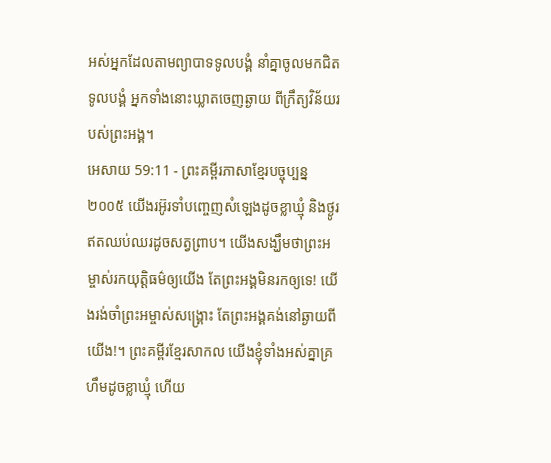អស់អ្នកដែលតាមព្យាបាទទូលបង្គំ នាំគ្នាចូលមកជិតទូលបង្គំ អ្នកទាំងនោះឃ្លាតចេញឆ្ងាយ ពីក្រឹត្យវិន័យរបស់ព្រះអង្គ។
អេសាយ 59:11 - ព្រះគម្ពីរភាសាខ្មែរបច្ចុប្បន្ន ២០០៥ យើងរអ៊ូរទាំបញ្ចេញសំឡេងដូចខ្លាឃ្មុំ និងថ្ងូរឥតឈប់ឈរដូចសត្វព្រាប។ យើងសង្ឃឹមថាព្រះអម្ចាស់រកយុត្តិធម៌ឲ្យយើង តែព្រះអង្គមិនរកឲ្យទេ! យើងរង់ចាំព្រះអម្ចាស់សង្គ្រោះ តែព្រះអង្គគង់នៅឆ្ងាយពីយើង!។ ព្រះគម្ពីរខ្មែរសាកល យើងខ្ញុំទាំងអស់គ្នាគ្រហឹមដូចខ្លាឃ្មុំ ហើយ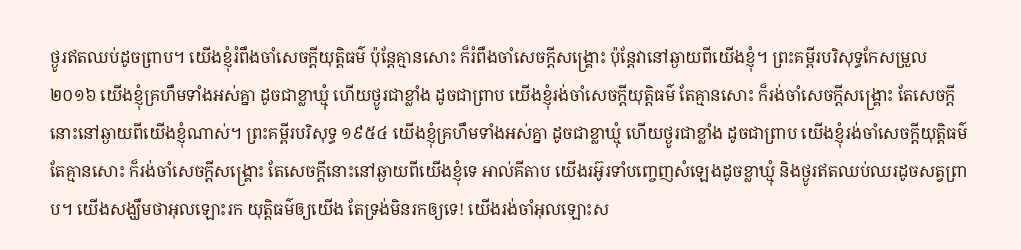ថ្ងូរឥតឈប់ដូចព្រាប។ យើងខ្ញុំរំពឹងចាំសេចក្ដីយុត្តិធម៌ ប៉ុន្តែគ្មានសោះ ក៏រំពឹងចាំសេចក្ដីសង្គ្រោះ ប៉ុន្តែវានៅឆ្ងាយពីយើងខ្ញុំ។ ព្រះគម្ពីរបរិសុទ្ធកែសម្រួល ២០១៦ យើងខ្ញុំគ្រហឹមទាំងអស់គ្នា ដូចជាខ្លាឃ្មុំ ហើយថ្ងូរជាខ្លាំង ដូចជាព្រាប យើងខ្ញុំរង់ចាំសេចក្ដីយុត្តិធម៌ តែគ្មានសោះ ក៏រង់ចាំសេចក្ដីសង្គ្រោះ តែសេចក្ដីនោះនៅឆ្ងាយពីយើងខ្ញុំណាស់។ ព្រះគម្ពីរបរិសុទ្ធ ១៩៥៤ យើងខ្ញុំគ្រហឹមទាំងអស់គ្នា ដូចជាខ្លាឃ្មុំ ហើយថ្ងូរជាខ្លាំង ដូចជាព្រាប យើងខ្ញុំរង់ចាំសេចក្ដីយុត្តិធម៌ តែគ្មានសោះ ក៏រង់ចាំសេចក្ដីសង្គ្រោះ តែសេចក្ដីនោះនៅឆ្ងាយពីយើងខ្ញុំទេ អាល់គីតាប យើងរអ៊ូរទាំបញ្ចេញសំឡេងដូចខ្លាឃ្មុំ និងថ្ងូរឥតឈប់ឈរដូចសត្វព្រាប។ យើងសង្ឃឹមថាអុលឡោះរក យុត្តិធម៌ឲ្យយើង តែទ្រង់មិនរកឲ្យទេ! យើងរង់ចាំអុលឡោះស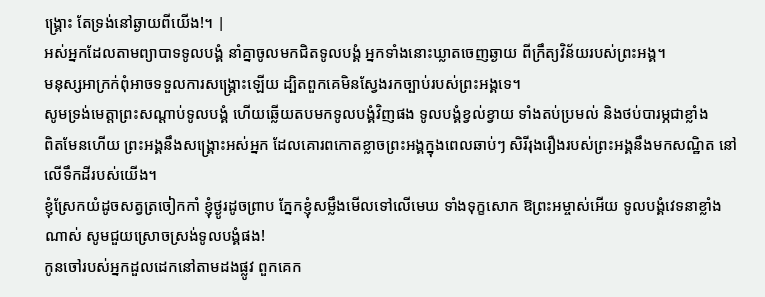ង្គ្រោះ តែទ្រង់នៅឆ្ងាយពីយើង!។ |
អស់អ្នកដែលតាមព្យាបាទទូលបង្គំ នាំគ្នាចូលមកជិតទូលបង្គំ អ្នកទាំងនោះឃ្លាតចេញឆ្ងាយ ពីក្រឹត្យវិន័យរបស់ព្រះអង្គ។
មនុស្សអាក្រក់ពុំអាចទទួលការសង្គ្រោះឡើយ ដ្បិតពួកគេមិនស្វែងរកច្បាប់របស់ព្រះអង្គទេ។
សូមទ្រង់មេត្តាព្រះសណ្ដាប់ទូលបង្គំ ហើយឆ្លើយតបមកទូលបង្គំវិញផង ទូលបង្គំខ្វល់ខ្វាយ ទាំងតប់ប្រមល់ និងថប់បារម្ភជាខ្លាំង
ពិតមែនហើយ ព្រះអង្គនឹងសង្គ្រោះអស់អ្នក ដែលគោរពកោតខ្លាចព្រះអង្គក្នុងពេលឆាប់ៗ សិរីរុងរឿងរបស់ព្រះអង្គនឹងមកសណ្ឋិត នៅលើទឹកដីរបស់យើង។
ខ្ញុំស្រែកយំដូចសត្វត្រចៀកកាំ ខ្ញុំថ្ងូរដូចព្រាប ភ្នែកខ្ញុំសម្លឹងមើលទៅលើមេឃ ទាំងទុក្ខសោក ឱព្រះអម្ចាស់អើយ ទូលបង្គំវេទនាខ្លាំងណាស់ សូមជួយស្រោចស្រង់ទូលបង្គំផង!
កូនចៅរបស់អ្នកដួលដេកនៅតាមដងផ្លូវ ពួកគេក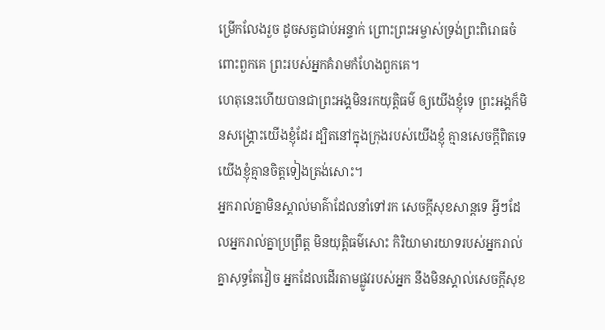ម្រើកលែងរួច ដូចសត្វជាប់អន្ទាក់ ព្រោះព្រះអម្ចាស់ទ្រង់ព្រះពិរោធចំពោះពួកគេ ព្រះរបស់អ្នកគំរាមកំហែងពួកគេ។
ហេតុនេះហើយបានជាព្រះអង្គមិនរកយុត្តិធម៌ ឲ្យយើងខ្ញុំទេ ព្រះអង្គក៏មិនសង្គ្រោះយើងខ្ញុំដែរ ដ្បិតនៅក្នុងក្រុងរបស់យើងខ្ញុំ គ្មានសេចក្ដីពិតទេ យើងខ្ញុំគ្មានចិត្តទៀងត្រង់សោះ។
អ្នករាល់គ្នាមិនស្គាល់មាគ៌ាដែលនាំទៅរក សេចក្ដីសុខសាន្តទេ អ្វីៗដែលអ្នករាល់គ្នាប្រព្រឹត្ត មិនយុត្តិធម៌សោះ កិរិយាមារយាទរបស់អ្នករាល់គ្នាសុទ្ធតែវៀច អ្នកដែលដើរតាមផ្លូវរបស់អ្នក នឹងមិនស្គាល់សេចក្ដីសុខ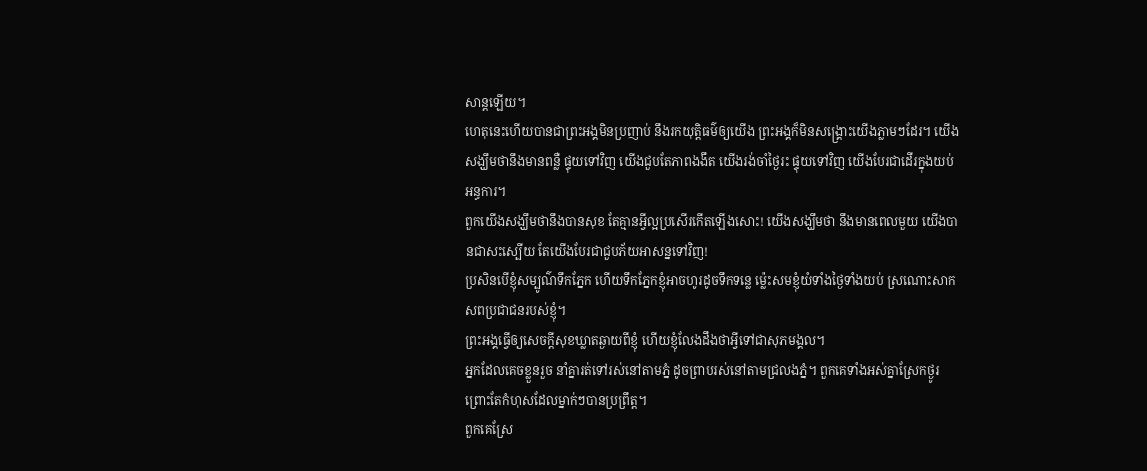សាន្តឡើយ។
ហេតុនេះហើយបានជាព្រះអង្គមិនប្រញាប់ នឹងរកយុត្តិធម៌ឲ្យយើង ព្រះអង្គក៏មិនសង្គ្រោះយើងភ្លាមៗដែរ។ យើងសង្ឃឹមថានឹងមានពន្លឺ ផ្ទុយទៅវិញ យើងជួបតែភាពងងឹត យើងរង់ចាំថ្ងៃរះ ផ្ទុយទៅវិញ យើងបែរជាដើរក្នុងយប់អន្ធការ។
ពួកយើងសង្ឃឹមថានឹងបានសុខ តែគ្មានអ្វីល្អប្រសើរកើតឡើងសោះ! យើងសង្ឃឹមថា នឹងមានពេលមួយ យើងបានជាសះស្បើយ តែយើងបែរជាជួបភ័យអាសន្នទៅវិញ!
ប្រសិនបើខ្ញុំសម្បូណ៌ទឹកភ្នែក ហើយទឹកភ្នែកខ្ញុំអាចហូរដូចទឹកទន្លេ ម៉្លេះសមខ្ញុំយំទាំងថ្ងៃទាំងយប់ ស្រណោះសាកសពប្រជាជនរបស់ខ្ញុំ។
ព្រះអង្គធ្វើឲ្យសេចក្ដីសុខឃ្លាតឆ្ងាយពីខ្ញុំ ហើយខ្ញុំលែងដឹងថាអ្វីទៅជាសុភមង្គល។
អ្នកដែលគេចខ្លួនរួច នាំគ្នារត់ទៅរស់នៅតាមភ្នំ ដូចព្រាបរស់នៅតាមជ្រលងភ្នំ។ ពួកគេទាំងអស់គ្នាស្រែកថ្ងូរ ព្រោះតែកំហុសដែលម្នាក់ៗបានប្រព្រឹត្ត។
ពួកគេស្រែ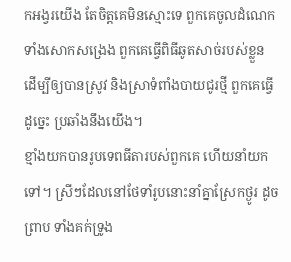កអង្វរយើង តែចិត្តគេមិនស្មោះទេ ពួកគេចូលដំណេក ទាំងសោកសង្រេង ពួកគេធ្វើពិធីឆូតសាច់របស់ខ្លួន ដើម្បីឲ្យបានស្រូវ និងស្រាទំពាំងបាយជូរថ្មី ពួកគេធ្វើដូច្នេះ ប្រឆាំងនឹងយើង។
ខ្មាំងយកបានរូបទេពធីតារបស់ពួកគេ ហើយនាំយកទៅ។ ស្រីៗដែលនៅថែទាំរូបនោះនាំគ្នាស្រែកថ្ងូរ ដូចព្រាប ទាំងគក់ទ្រូង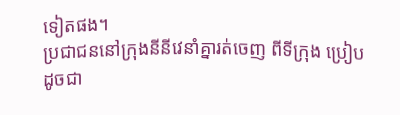ទៀតផង។
ប្រជាជននៅក្រុងនីនីវេនាំគ្នារត់ចេញ ពីទីក្រុង ប្រៀបដូចជា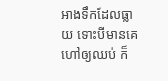អាងទឹកដែលធ្លាយ ទោះបីមានគេហៅឲ្យឈប់ ក៏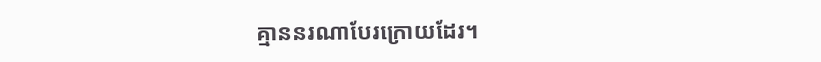គ្មាននរណាបែរក្រោយដែរ។